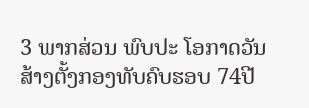3 ພາກສ່ວນ ພົບປະ ໂອກາດວັນສ້າງຕັ້ງກອງທັບຄົບຮອບ 74ປີ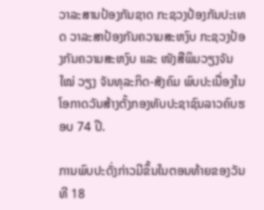ວາລະສານປ້ອງກັນຊາດ ກະຊວງປ້ອງກັນປະເທດ ວາລະສາປ້ອງກັນຄວາມສະຫງົບ ກະຊວງປ້ອງກັນຄວາມສະຫງົບ ແລະ ໜັງສືພິມວຽງຈັນໃໝ່ ວຽງ ຈັນທຸລະກິດ-ສັງຄົມ ພົບປະເນື່ອງໃນໂອກາດວັນສ້າງຕັ້ງກອງທັບປະຊາຊົນລາວຄົບຮອບ 74 ປີ.

ການພົບປະດັ່ງກ່າວມີຂຶ້ນໃນຕອນທ້າຍຂອງວັນທີ 18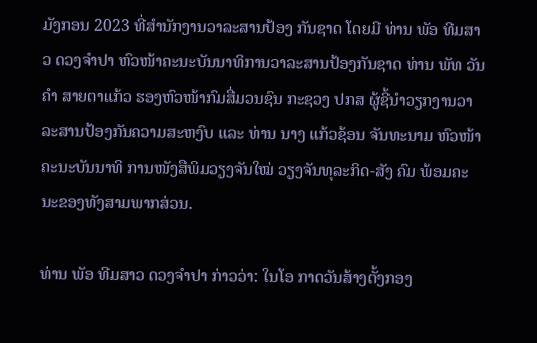ມັງກອນ 2023 ທີ່ສໍານັກງານວາລະສານປ້ອງ ກັນຊາດ ໂດຍມີ ທ່ານ ພັອ ທີມສາວ ດວງຈໍາປາ ຫົວໜ້າຄະນະບັນນາທິການວາລະສານປ້ອງກັນຊາດ ທ່ານ ພັທ ວັນຄໍາ ສາຍຕາແກ້ວ ຮອງຫົວໜ້າກົມສື່ມວນຊົນ ກະຊວງ ປກສ ຜູ້ຊີ້ນໍາວຽກງານວາ ລະສານປ້ອງກັນຄວາມສະຫງົບ ແລະ ທ່ານ ນາງ ແກ້ວຊ້ອນ ຈັນທະນາມ ຫົວໜ້າຄະນະບັນນາທິ ການໜັງສືພິມວຽງຈັນໃໝ່ ວຽງຈັນທຸລະກິດ-ສັງ ຄົມ ພ້ອມຄະນະຂອງທັງສາມພາກສ່ວນ.

ທ່ານ ພັອ ທີມສາວ ດວງຈໍາປາ ກ່າວວ່າ: ໃນໂອ ກາດວັນສ້າງຕັ້ງກອງ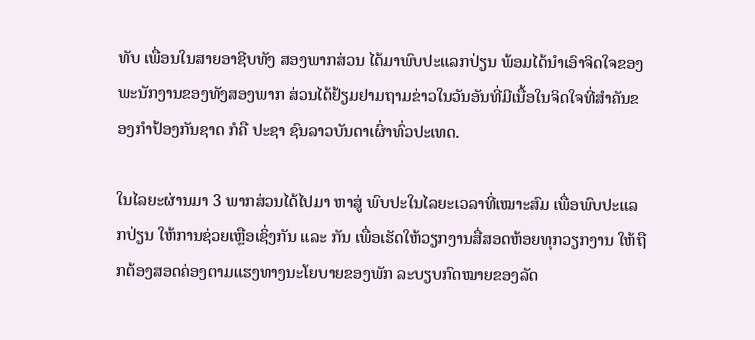ທັບ ເພື່ອນໃນສາຍອາຊີບທັງ ສອງພາກສ່ວນ ໄດ້ມາພົບປະແລກປ່ຽນ ພ້ອມໄດ້ນໍາເອົາຈິດໃຈຂອງພະນັກງານຂອງທັງສອງພາກ ສ່ວນໄດ້ຢ້ຽມຢາມຖາມຂ່າວໃນວັນອັນທີ່ມີເນື້ອໃນຈິດໃຈທີ່ສໍາຄັນຂອງກໍາປ້ອງກັນຊາດ ກໍຄື ປະຊາ ຊົນລາວບັນດາເຜົ່າທົ່ວປະເທດ.

ໃນໄລຍະຜ່ານມາ 3 ພາກສ່ວນໄດ້ໄປມາ ຫາສູ່ ພົບປະໃນໄລຍະເວລາທີ່ເໝາະສົມ ເພື່ອພົບປະແລກປ່ຽນ ໃຫ້ການຊ່ວຍເຫຼືອເຊິ່ງກັນ ແລະ ກັນ ເພື່ອເຮັດໃຫ້ວຽກງານສື່ສອດຫ້ອຍທຸກວຽກງານ ໃຫ້ຖືກຕ້ອງສອດຄ່ອງຕາມແຮງທາງນະໂຍບາຍຂອງພັກ ລະບຽບກົດໝາຍຂອງລັດ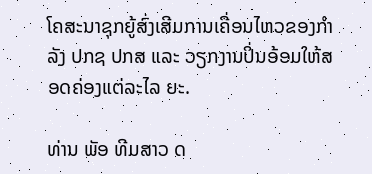ໂຄສະນາຊຸກຍູ້ສົ່ງເສີມການເຄື່ອນໄຫວຂອງກໍາລັງ ປກຊ ປກສ ແລະ ວຽກງານປິ່ນອ້ອມໃຫ້ສອດຄ່ອງແຕ່ລະໄລ ຍະ.

ທ່ານ ພັອ ທີມສາວ ດ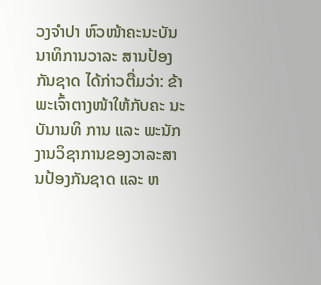ວງຈໍາປາ ຫົວໜ້າຄະນະບັນ ນາທິການວາລະ ສານປ້ອງກັນຊາດ ໄດ້ກ່າວຕື່ມວ່າ: ຂ້າພະເຈົ້າຕາງໜ້າໃຫ້ກັບຄະ ນະບັນານທິ ການ ແລະ ພະນັກງານວິຊາການຂອງວາລະສານປ້ອງກັນຊາດ ແລະ ຫ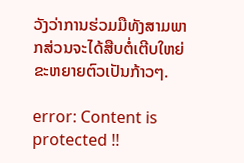ວັງວ່າການຮ່ວມມືທັງສາມພາກສ່ວນຈະໄດ້ສືບຕໍ່ເຕີບໃຫຍ່ຂະຫຍາຍຕົວເປັນກ້າວໆ.

error: Content is protected !!